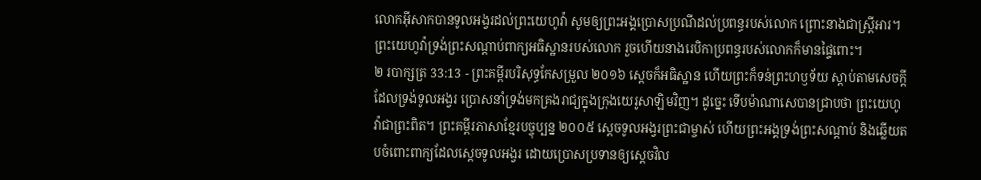លោកអ៊ីសាកបានទូលអង្វរដល់ព្រះយេហូវ៉ា សូមឲ្យព្រះអង្គប្រោសប្រណីដល់ប្រពន្ធរបស់លោក ព្រោះនាងជាស្ត្រីអារ។ ព្រះយេហូវ៉ាទ្រង់ព្រះសណ្ដាប់ពាក្យអធិស្ឋានរបស់លោក រួចហើយនាងរេបិកាប្រពន្ធរបស់លោកក៏មានផ្ទៃពោះ។
២ របាក្សត្រ 33:13 - ព្រះគម្ពីរបរិសុទ្ធកែសម្រួល ២០១៦ ស្ដេចក៏អធិស្ឋាន ហើយព្រះក៏ទន់ព្រះហឫទ័យ ស្តាប់តាមសេចក្ដីដែលទ្រង់ទូលអង្វរ ប្រោសនាំទ្រង់មកគ្រងរាជ្យក្នុងក្រុងយេរូសាឡិមវិញ។ ដូច្នេះ ទើបម៉ាណាសេបានជ្រាបថា ព្រះយេហូវ៉ាជាព្រះពិត។ ព្រះគម្ពីរភាសាខ្មែរបច្ចុប្បន្ន ២០០៥ ស្ដេចទូលអង្វរព្រះជាម្ចាស់ ហើយព្រះអង្គទ្រង់ព្រះសណ្ដាប់ និងឆ្លើយតបចំពោះពាក្យដែលស្ដេចទូលអង្វរ ដោយប្រោសប្រទានឲ្យស្ដេចវិល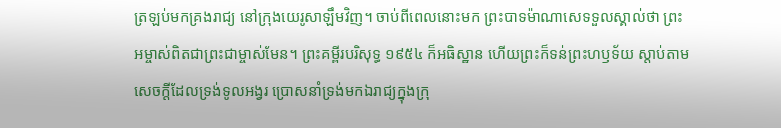ត្រឡប់មកគ្រងរាជ្យ នៅក្រុងយេរូសាឡឹមវិញ។ ចាប់ពីពេលនោះមក ព្រះបាទម៉ាណាសេទទួលស្គាល់ថា ព្រះអម្ចាស់ពិតជាព្រះជាម្ចាស់មែន។ ព្រះគម្ពីរបរិសុទ្ធ ១៩៥៤ ក៏អធិស្ឋាន ហើយព្រះក៏ទន់ព្រះហឫទ័យ ស្តាប់តាមសេចក្ដីដែលទ្រង់ទូលអង្វរ ប្រោសនាំទ្រង់មកឯរាជ្យក្នុងក្រុ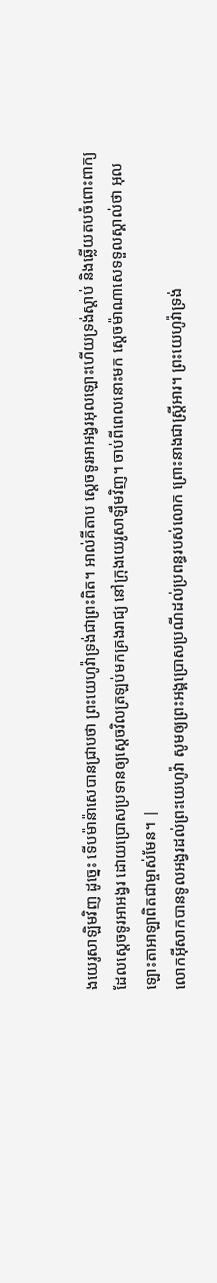ងយេរូសាឡិមវិញ ដូច្នេះ ទើបម៉ាន៉ាសេបានជ្រាបថា ព្រះយេហូវ៉ាទ្រង់ជាព្រះពិត។ អាល់គីតាប ស្តេចទូរអាអង្វរអុលឡោះហើយទ្រង់ស្តាប់ និងឆ្លើយតបចំពោះពាក្យដែលស្តេចទូរអាអង្វរ ដោយប្រោសប្រទានឲ្យស្តេចវិលត្រឡប់មកគ្រងរាជ្យ នៅក្រុងយេរូសាឡឹមវិញ។ ចាប់ពីពេលនោះមក ស្តេចម៉ាណាសេទទួលស្គាល់ថា អុលឡោះតាអាឡាពិតជាម្ចាស់មែន។ |
លោកអ៊ីសាកបានទូលអង្វរដល់ព្រះយេហូវ៉ា សូមឲ្យព្រះអង្គប្រោសប្រណីដល់ប្រពន្ធរបស់លោក ព្រោះនាងជាស្ត្រីអារ។ ព្រះយេហូវ៉ាទ្រង់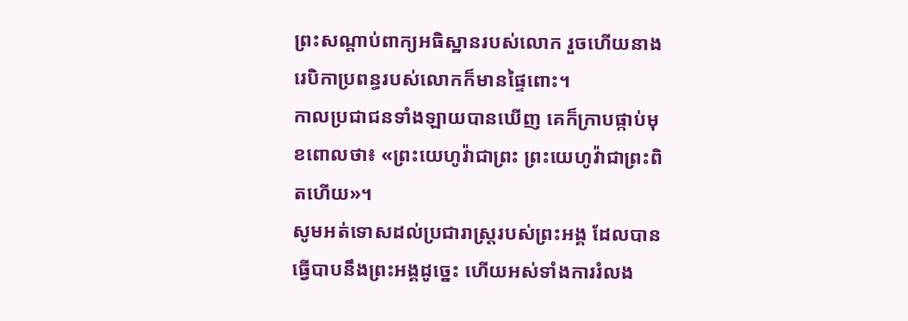ព្រះសណ្ដាប់ពាក្យអធិស្ឋានរបស់លោក រួចហើយនាងរេបិកាប្រពន្ធរបស់លោកក៏មានផ្ទៃពោះ។
កាលប្រជាជនទាំងឡាយបានឃើញ គេក៏ក្រាបផ្កាប់មុខពោលថា៖ «ព្រះយេហូវ៉ាជាព្រះ ព្រះយេហូវ៉ាជាព្រះពិតហើយ»។
សូមអត់ទោសដល់ប្រជារាស្ត្ររបស់ព្រះអង្គ ដែលបានធ្វើបាបនឹងព្រះអង្គដូច្នេះ ហើយអស់ទាំងការរំលង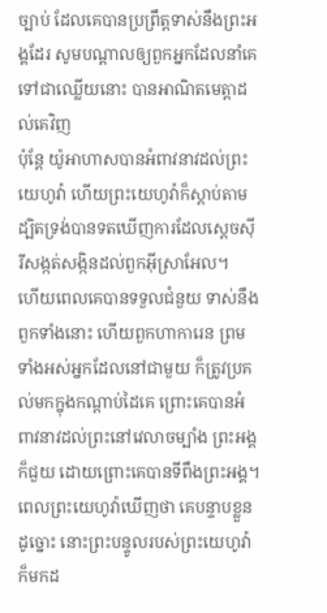ច្បាប់ ដែលគេបានប្រព្រឹត្តទាស់នឹងព្រះអង្គដែរ សូមបណ្ដាលឲ្យពួកអ្នកដែលនាំគេទៅជាឈ្លើយនោះ បានអាណិតមេត្តាដល់គេវិញ
ប៉ុន្តែ យ៉ូអាហាសបានអំពាវនាវដល់ព្រះយេហូវ៉ា ហើយព្រះយេហូវ៉ាក៏ស្ដាប់តាម ដ្បិតទ្រង់បានទតឃើញការដែលស្ដេចស៊ីរីសង្កត់សង្កិនដល់ពួកអ៊ីស្រាអែល។
ហើយពេលគេបានទទួលជំនួយ ទាស់នឹងពួកទាំងនោះ ហើយពួកហាការេន ព្រមទាំងអស់អ្នកដែលនៅជាមួយ ក៏ត្រូវប្រគល់មកក្នុងកណ្ដាប់ដៃគេ ព្រោះគេបានអំពាវនាវដល់ព្រះនៅវេលាចម្បាំង ព្រះអង្គក៏ជួយ ដោយព្រោះគេបានទីពឹងព្រះអង្គ។
ពេលព្រះយេហូវ៉ាឃើញថា គេបន្ទាបខ្លួនដូច្នោះ នោះព្រះបន្ទូលរបស់ព្រះយេហូវ៉ាក៏មកដ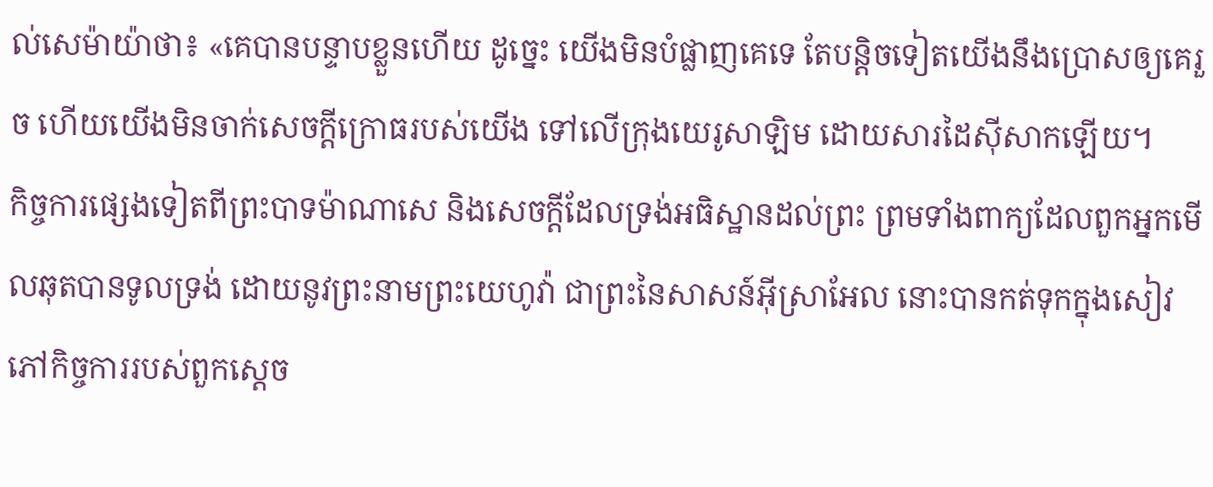ល់សេម៉ាយ៉ាថា៖ «គេបានបន្ទាបខ្លួនហើយ ដូច្នេះ យើងមិនបំផ្លាញគេទេ តែបន្តិចទៀតយើងនឹងប្រោសឲ្យគេរួច ហើយយើងមិនចាក់សេចក្ដីក្រោធរបស់យើង ទៅលើក្រុងយេរូសាឡិម ដោយសារដៃស៊ីសាកឡើយ។
កិច្ចការផ្សេងទៀតពីព្រះបាទម៉ាណាសេ និងសេចក្ដីដែលទ្រង់អធិស្ឋានដល់ព្រះ ព្រមទាំងពាក្យដែលពួកអ្នកមើលឆុតបានទូលទ្រង់ ដោយនូវព្រះនាមព្រះយេហូវ៉ា ជាព្រះនៃសាសន៍អ៊ីស្រាអែល នោះបានកត់ទុកក្នុងសៀវភៅកិច្ចការរបស់ពួកស្តេច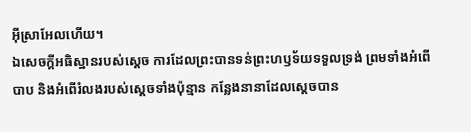អ៊ីស្រាអែលហើយ។
ឯសេចក្ដីអធិស្ឋានរបស់ស្ដេច ការដែលព្រះបានទន់ព្រះហឫទ័យទទួលទ្រង់ ព្រមទាំងអំពើបាប និងអំពើរំលងរបស់ស្ដេចទាំងប៉ុន្មាន កន្លែងនានាដែលស្ដេចបាន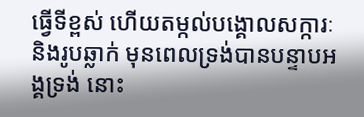ធ្វើទីខ្ពស់ ហើយតម្កល់បង្គោលសក្ការៈ និងរូបឆ្លាក់ មុនពេលទ្រង់បានបន្ទាបអង្គទ្រង់ នោះ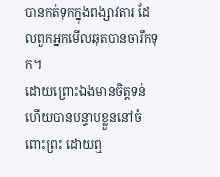បានកត់ទុកក្នុងពង្សាវតារ ដែលពួកអ្នកមើលឆុតបានចារឹកទុក។
ដោយព្រោះឯងមានចិត្តទន់ ហើយបានបន្ទាបខ្លួននៅចំពោះព្រះ ដោយឮ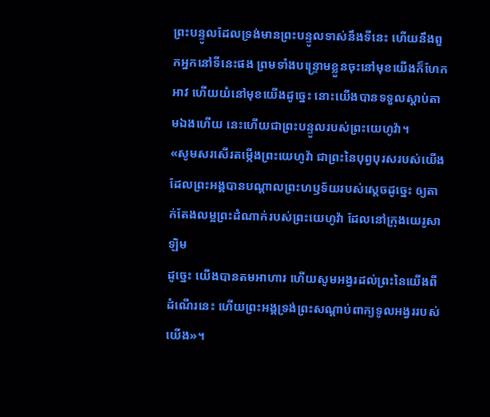ព្រះបន្ទូលដែលទ្រង់មានព្រះបន្ទូលទាស់នឹងទីនេះ ហើយនឹងពួកអ្នកនៅទីនេះផង ព្រមទាំងបន្ទ្រោមខ្លួនចុះនៅមុខយើងក៏ហែកអាវ ហើយយំនៅមុខយើងដូច្នេះ នោះយើងបានទទួលស្តាប់តាមឯងហើយ នេះហើយជាព្រះបន្ទូលរបស់ព្រះយេហូវ៉ា។
«សូមសរសើរតម្កើងព្រះយេហូវ៉ា ជាព្រះនៃបុព្វបុរសរបស់យើង ដែលព្រះអង្គបានបណ្ដាលព្រះហឫទ័យរបស់ស្តេចដូច្នេះ ឲ្យតាក់តែងលម្អព្រះដំណាក់របស់ព្រះយេហូវ៉ា ដែលនៅក្រុងយេរូសាឡិម
ដូច្នេះ យើងបានតមអាហារ ហើយសូមអង្វរដល់ព្រះនៃយើងពីដំណើរនេះ ហើយព្រះអង្គទ្រង់ព្រះសណ្ដាប់ពាក្យទូលអង្វររបស់យើង»។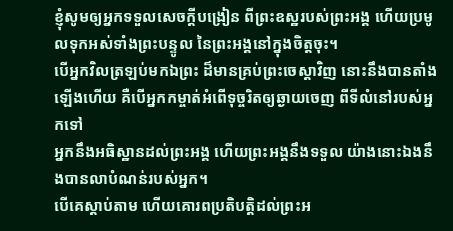ខ្ញុំសូមឲ្យអ្នកទទួលសេចក្ដីបង្រៀន ពីព្រះឧស្ឋរបស់ព្រះអង្គ ហើយប្រមូលទុកអស់ទាំងព្រះបន្ទូល នៃព្រះអង្គនៅក្នុងចិត្តចុះ។
បើអ្នកវិលត្រឡប់មកឯព្រះ ដ៏មានគ្រប់ព្រះចេស្តាវិញ នោះនឹងបានតាំងឡើងហើយ គឺបើអ្នកកម្ចាត់អំពើទុច្ចរិតឲ្យឆ្ងាយចេញ ពីទីលំនៅរបស់អ្នកទៅ
អ្នកនឹងអធិស្ឋានដល់ព្រះអង្គ ហើយព្រះអង្គនឹងទទួល យ៉ាងនោះឯងនឹងបានលាបំណន់របស់អ្នក។
បើគេស្តាប់តាម ហើយគោរពប្រតិបត្តិដល់ព្រះអ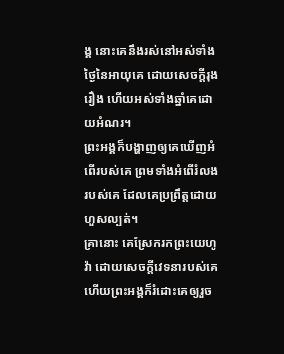ង្គ នោះគេនឹងរស់នៅអស់ទាំងថ្ងៃនៃអាយុគេ ដោយសេចក្ដីរុងរឿង ហើយអស់ទាំងឆ្នាំគេដោយអំណរ។
ព្រះអង្គក៏បង្ហាញឲ្យគេឃើញអំពើរបស់គេ ព្រមទាំងអំពើរំលងរបស់គេ ដែលគេប្រព្រឹត្តដោយហួសល្បត់។
គ្រានោះ គេស្រែករកព្រះយេហូវ៉ា ដោយសេចក្ដីវេទនារបស់គេ ហើយព្រះអង្គក៏រំដោះគេឲ្យរួច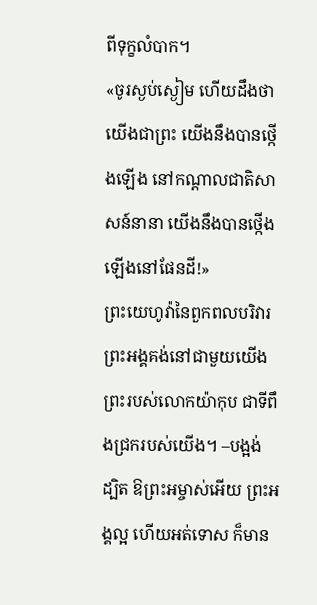ពីទុក្ខលំបាក។
«ចូរស្ងប់ស្ងៀម ហើយដឹងថា យើងជាព្រះ យើងនឹងបានថ្កើងឡើង នៅកណ្ដាលជាតិសាសន៍នានា យើងនឹងបានថ្កើងឡើងនៅផែនដី!»
ព្រះយេហូវ៉ានៃពួកពលបរិវារ ព្រះអង្គគង់នៅជាមួយយើង ព្រះរបស់លោកយ៉ាកុប ជាទីពឹងជ្រករបស់យើង។ –បង្អង់
ដ្បិត ឱព្រះអម្ចាស់អើយ ព្រះអង្គល្អ ហើយអត់ទោស ក៏មាន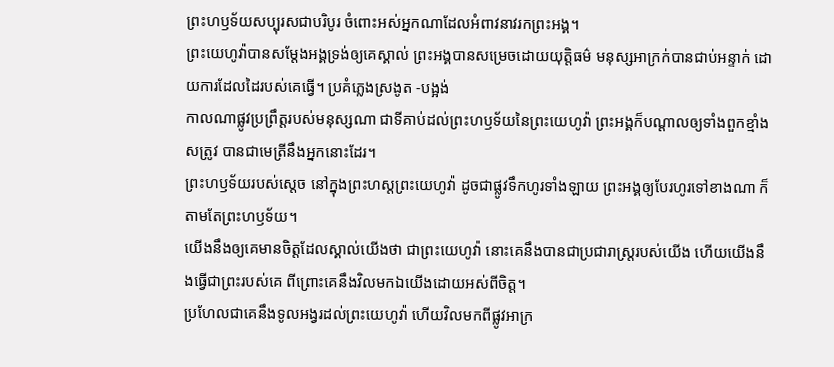ព្រះហឫទ័យសប្បុរសជាបរិបូរ ចំពោះអស់អ្នកណាដែលអំពាវនាវរកព្រះអង្គ។
ព្រះយេហូវ៉ាបានសម្ដែងអង្គទ្រង់ឲ្យគេស្គាល់ ព្រះអង្គបានសម្រេចដោយយុត្តិធម៌ មនុស្សអាក្រក់បានជាប់អន្ទាក់ ដោយការដែលដៃរបស់គេធ្វើ។ ប្រគំភ្លេងស្រងូត -បង្អង់
កាលណាផ្លូវប្រព្រឹត្តរបស់មនុស្សណា ជាទីគាប់ដល់ព្រះហឫទ័យនៃព្រះយេហូវ៉ា ព្រះអង្គក៏បណ្ដាលឲ្យទាំងពួកខ្មាំងសត្រូវ បានជាមេត្រីនឹងអ្នកនោះដែរ។
ព្រះហឫទ័យរបស់ស្តេច នៅក្នុងព្រះហស្តព្រះយេហូវ៉ា ដូចជាផ្លូវទឹកហូរទាំងឡាយ ព្រះអង្គឲ្យបែរហូរទៅខាងណា ក៏តាមតែព្រះហឫទ័យ។
យើងនឹងឲ្យគេមានចិត្តដែលស្គាល់យើងថា ជាព្រះយេហូវ៉ា នោះគេនឹងបានជាប្រជារាស្ត្ររបស់យើង ហើយយើងនឹងធ្វើជាព្រះរបស់គេ ពីព្រោះគេនឹងវិលមកឯយើងដោយអស់ពីចិត្ត។
ប្រហែលជាគេនឹងទូលអង្វរដល់ព្រះយេហូវ៉ា ហើយវិលមកពីផ្លូវអាក្រ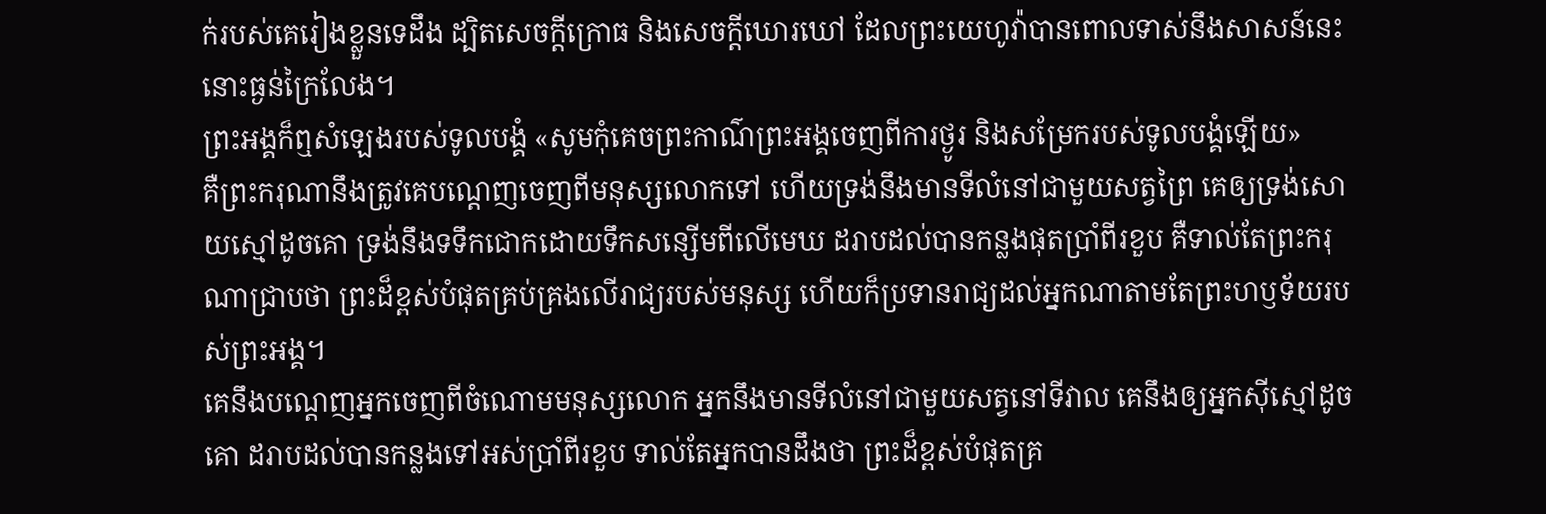ក់របស់គេរៀងខ្លួនទេដឹង ដ្បិតសេចក្ដីក្រោធ និងសេចក្ដីឃោរឃៅ ដែលព្រះយេហូវ៉ាបានពោលទាស់នឹងសាសន៍នេះ នោះធ្ងន់ក្រៃលែង។
ព្រះអង្គក៏ឮសំឡេងរបស់ទូលបង្គំ «សូមកុំគេចព្រះកាណ៌ព្រះអង្គចេញពីការថ្ងូរ និងសម្រែករបស់ទូលបង្គំឡើយ»
គឺព្រះករុណានឹងត្រូវគេបណ្តេញចេញពីមនុស្សលោកទៅ ហើយទ្រង់នឹងមានទីលំនៅជាមួយសត្វព្រៃ គេឲ្យទ្រង់សោយស្មៅដូចគោ ទ្រង់នឹងទទឹកជោកដោយទឹកសន្សើមពីលើមេឃ ដរាបដល់បានកន្លងផុតប្រាំពីរខួប គឺទាល់តែព្រះករុណាជ្រាបថា ព្រះដ៏ខ្ពស់បំផុតគ្រប់គ្រងលើរាជ្យរបស់មនុស្ស ហើយក៏ប្រទានរាជ្យដល់អ្នកណាតាមតែព្រះហឫទ័យរបស់ព្រះអង្គ។
គេនឹងបណ្តេញអ្នកចេញពីចំណោមមនុស្សលោក អ្នកនឹងមានទីលំនៅជាមួយសត្វនៅទីវាល គេនឹងឲ្យអ្នកស៊ីស្មៅដូចគោ ដរាបដល់បានកន្លងទៅអស់ប្រាំពីរខួប ទាល់តែអ្នកបានដឹងថា ព្រះដ៏ខ្ពស់បំផុតគ្រ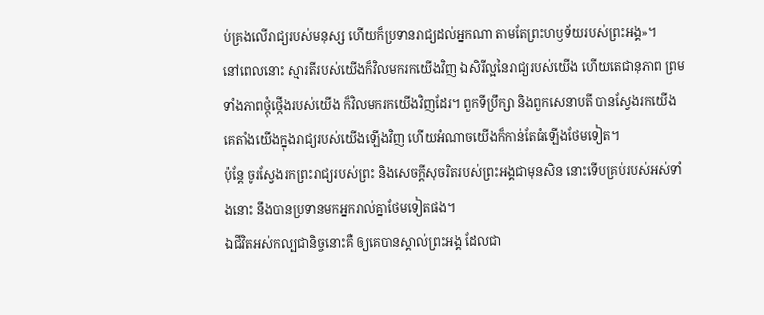ប់គ្រងលើរាជ្យរបស់មនុស្ស ហើយក៏ប្រទានរាជ្យដល់អ្នកណា តាមតែព្រះហឫទ័យរបស់ព្រះអង្គ»។
នៅពេលនោះ ស្មារតីរបស់យើងក៏វិលមករកយើងវិញ ឯសិរីល្អនៃរាជ្យរបស់យើង ហើយតេជានុភាព ព្រមទាំងភាពថ្កុំថ្កើងរបស់យើង ក៏វិលមករកយើងវិញដែរ។ ពួកទីប្រឹក្សា និងពួកសេនាបតី បានស្វែងរកយើង គេតាំងយើងក្នុងរាជ្យរបស់យើងឡើងវិញ ហើយអំណាចយើងក៏កាន់តែធំឡើងថែមទៀត។
ប៉ុន្តែ ចូរស្វែងរកព្រះរាជ្យរបស់ព្រះ និងសេចក្តីសុចរិតរបស់ព្រះអង្គជាមុនសិន នោះទើបគ្រប់របស់អស់ទាំងនោះ នឹងបានប្រទានមកអ្នករាល់គ្នាថែមទៀតផង។
ឯជីវិតអស់កល្បជានិច្ចនោះគឺ ឲ្យគេបានស្គាល់ព្រះអង្គ ដែលជា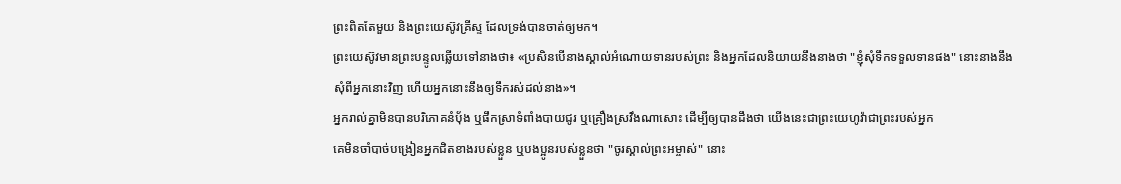ព្រះពិតតែមួយ និងព្រះយេស៊ូវគ្រីស្ទ ដែលទ្រង់បានចាត់ឲ្យមក។
ព្រះយេស៊ូវមានព្រះបន្ទូលឆ្លើយទៅនាងថា៖ «ប្រសិនបើនាងស្គាល់អំណោយទានរបស់ព្រះ និងអ្នកដែលនិយាយនឹងនាងថា "ខ្ញុំសុំទឹកទទួលទានផង" នោះនាងនឹងសុំពីអ្នកនោះវិញ ហើយអ្នកនោះនឹងឲ្យទឹករស់ដល់នាង»។
អ្នករាល់គ្នាមិនបានបរិភោគនំបុ័ង ឬផឹកស្រាទំពាំងបាយជូរ ឬគ្រឿងស្រវឹងណាសោះ ដើម្បីឲ្យបានដឹងថា យើងនេះជាព្រះយេហូវ៉ាជាព្រះរបស់អ្នក
គេមិនចាំបាច់បង្រៀនអ្នកជិតខាងរបស់ខ្លួន ឬបងប្អូនរបស់ខ្លួនថា "ចូរស្គាល់ព្រះអម្ចាស់" នោះ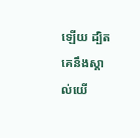ឡើយ ដ្បិតគេនឹងស្គាល់យើ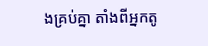ងគ្រប់គ្នា តាំងពីអ្នកតូ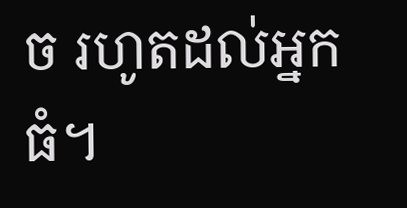ច រហូតដល់អ្នកធំ។